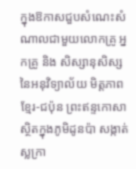ក្នុងឱកាសជួបសំណេះសំណាលជាមួយលោកគ្រូ អ្នកគ្រូ និង សិស្សានុសិស្ស នៃអនុវិទ្យាល័យ មិត្តភាពខ្មែរ-ជប៉ុន ព្រះឥន្ទកោសា ស្ថិតក្នុងភូមិដូនប៉ា សង្កាត់ស្លក្រា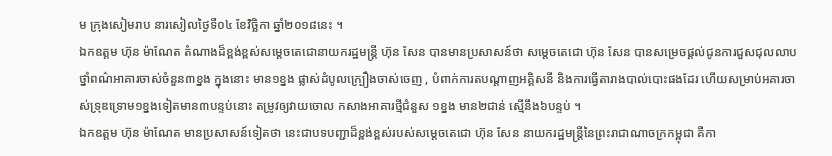ម ក្រុងសៀមរាប នារសៀលថ្ងៃទី០៤ ខែវិច្ឆិកា ឆ្នាំ២០១៨នេះ ។
ឯកឧត្តម ហ៊ុន ម៉ាណែត តំណាងដ៏ខ្ពង់ខ្ពស់សម្តេចតេជោនាយករដ្ឋមន្ត្រី ហ៊ុន សែន បានមានប្រសាសន៍ថា សម្ដេចតេជោ ហ៊ុន សែន បានសម្រេចផ្តល់ជូនការជួសជុលលាបថ្នាំពណ៌អាគារចាស់ចំនួន៣ខ្នង ក្នុងនោះ មាន១ខ្នង ផ្លាស់ដំបូលក្ប្រឿងចាស់ចេញ , បំពាក់ការតបណ្តាញអគ្គិសនី និងការធ្វើតារាងបាល់បោះផងដែរ ហើយសម្រាប់អគារចាស់ទ្រុឌទ្រោម១ខ្នងទៀតមាន៣បន្ទប់នោះ តម្រូវឲ្យវាយចោល កសាងអាគារថ្មីជំនួស ១ខ្នង មាន២ជាន់ ស្មើនឹង៦បន្ទប់ ។
ឯកឧត្តម ហ៊ុន ម៉ាណែត មានប្រសាសន៍ទៀតថា នេះជាបទបញ្ជាដ៏ខ្ពង់ខ្ពស់របស់សម្តេចតេជោ ហ៊ុន សែន នាយករដ្ឋមន្ត្រីនៃព្រះរាជាណាចក្រកម្ពុជា គឺកា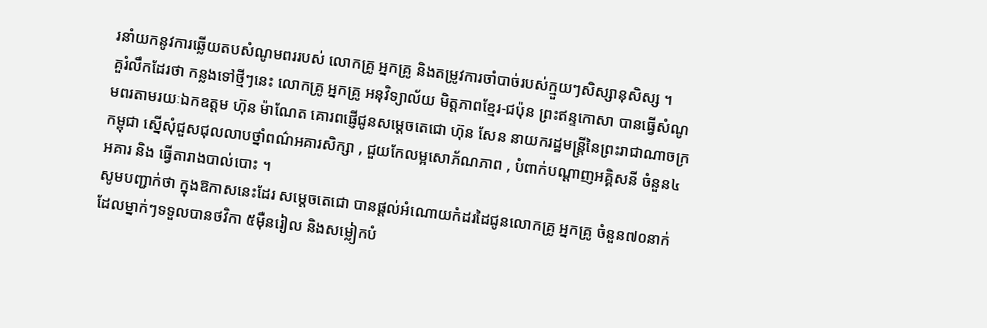រនាំយកនូវការឆ្លើយតបសំណូមពររបស់ លោកគ្រូ អ្នកគ្រូ និងតម្រូវការចាំបាច់របស់ក្មួយៗសិស្សានុសិស្ស ។
គួរំលឹកដែរថា កន្លងទៅថ្មីៗនេះ លោកគ្រូ អ្នកគ្រូ អនុវិទ្យាល័យ មិត្តភាពខ្មែរ-ជប៉ុន ព្រះឥន្ទកោសា បានធ្វើសំណូមពរតាមរយៈឯកឧត្តម ហ៊ុន ម៉ាណែត គោរពផ្ញើជូនសម្តេចតេជោ ហ៊ុន សែន នាយករដ្ឋមន្ត្រីនៃព្រះរាជាណាចក្រកម្ពុជា ស្នើសុំជួសជុលលាបថ្នាំពណ៌អគារសិក្សា , ជួយកែលម្អសោភ័ណភាព , បំពាក់បណ្តាញអគ្គិសនី ចំនួន៤អគារ និង ធ្វើតារាងបាល់បោះ ។
សូមបញ្ជាក់ថា ក្នុងឱកាសនេះដែរ សម្តេចតេជោ បានផ្តល់អំណោយកំដរដៃជូនលោកគ្រូ អ្នកគ្រូ ចំនួន៧០នាក់ ដែលម្នាក់ៗទទួលបានថវិកា ៥ម៉ឺនរៀល និងសម្លៀកបំ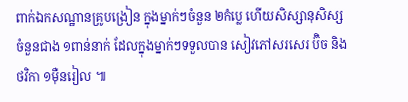ពាក់ឯកសណ្ឋានគ្រូបង្រៀន ក្នុងម្នាក់ៗចំនួន ២កំប្លេ ហើយសិស្សានុសិស្សចំនួនជាង ១ពាន់នាក់ ដែលក្នុងម្នាក់ៗទទួលបាន សៀវភៅសរសេរ ប៊ិច និង ថវិកា ១ម៉ឺនរៀល ៕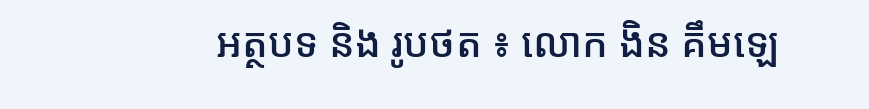អត្ថបទ និង រូបថត ៖ លោក ងិន គឹមឡេ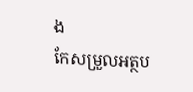ង
កែសម្រួលអត្ថប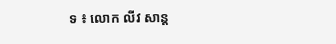ទ ៖ លោក លីវ សាន្ត